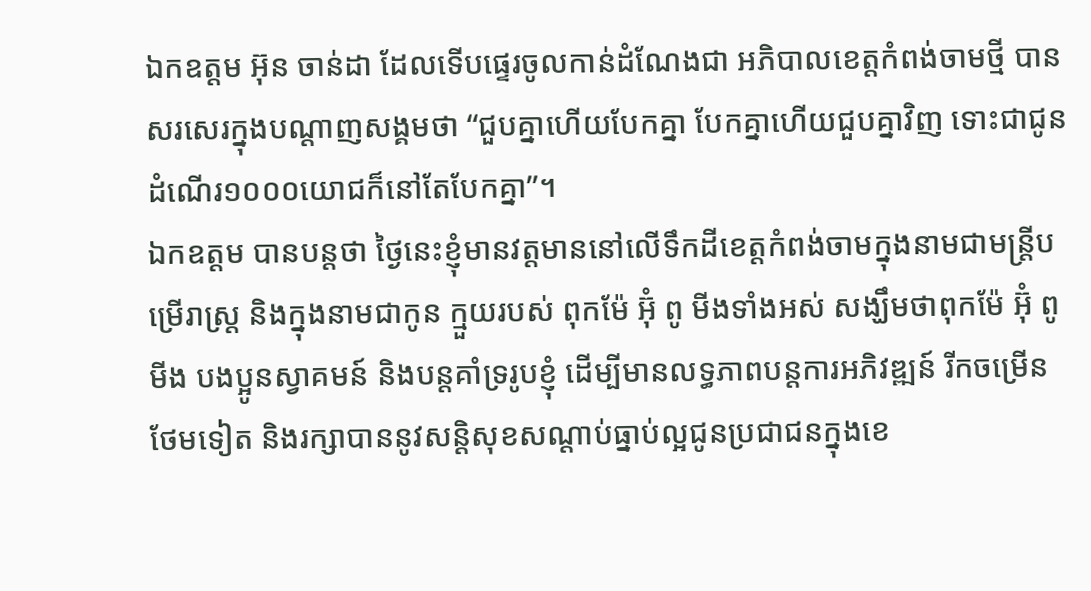ឯកឧត្តម អ៊ុន ចាន់ដា ដែលទើបផ្ទេរចូលកាន់ដំណែងជា អភិបាលខេត្តកំពង់ចាមថ្មី បានសរសេរក្នុងបណ្តាញសង្គមថា “ជួបគ្នាហើយបែកគ្នា បែកគ្នាហើយជួបគ្នាវិញ ទោះជាជូនដំណើរ១០០០យោជក៏នៅតែបែកគ្នា”។
ឯកឧត្តម បានបន្តថា ថ្ងៃនេះខ្ញុំមានវត្តមាននៅលើទឹកដីខេត្តកំពង់ចាមក្នុងនាមជាមន្រ្តីបម្រើរាស្រ្ត និងក្នុងនាមជាកូន ក្មួយរបស់ ពុកម៉ែ អ៊ុំ ពូ មីងទាំងអស់ សង្ឃឹមថាពុកម៉ែ អ៊ុំ ពូមីង បងប្អូនស្វាគមន៍ និងបន្តគាំទ្ររូបខ្ញុំ ដើម្បីមានលទ្ធភាពបន្តការអភិវឌ្ឍន៍ រីកចម្រើនថែមទៀត និងរក្សាបាននូវសន្តិសុខសណ្តាប់ធ្នាប់ល្អជូនប្រជាជនក្នុងខេ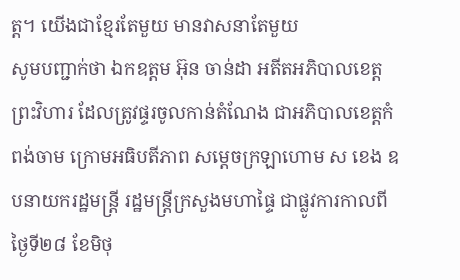ត្ត។ យើងជាខ្មែរតែមួយ មានវាសនាតែមួយ
សូមបញ្ជាក់ថា ឯកឧត្តម អ៊ុន ចាន់ដា អតីតអភិបាលខេត្តព្រះវិហារ ដែលត្រូវផ្ទរចូលកាន់តំណែង ជាអភិបាលខេត្តកំពង់ចាម ក្រោមអធិបតីភាព សម្តេចក្រឡាហោម ស ខេង ឧបនាយករដ្ឋមន្រ្តី រដ្ឋមន្រ្តីក្រសួងមហាផ្ទៃ ជាផ្លូវការកាលពីថ្ងៃទី២៨ ខែមិថុ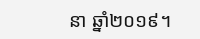នា ឆ្នាំ២០១៩។